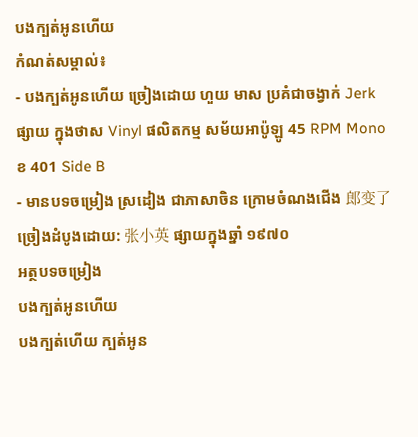បងក្បត់អូនហើយ
កំណត់សម្គាល់៖
- បងក្បត់អូនហើយ ច្រៀងដោយ ហួយ មាស ប្រគំជាចង្វាក់ Jerk ផ្សាយ ក្នុងថាស Vinyl ផលិតកម្ម សម័យអាប៉ូឡូ 45 RPM Mono ខ 401 Side B
- មានបទចម្រៀង ស្រដៀង ជាភាសាចិន ក្រោមចំណងជើង 郎变了 ច្រៀងដំបូងដោយ: 张小英 ផ្សាយក្នុងឆ្នាំ ១៩៧០
អត្ថបទចម្រៀង
បងក្បត់អូនហើយ
បងក្បត់ហើយ ក្បត់អូន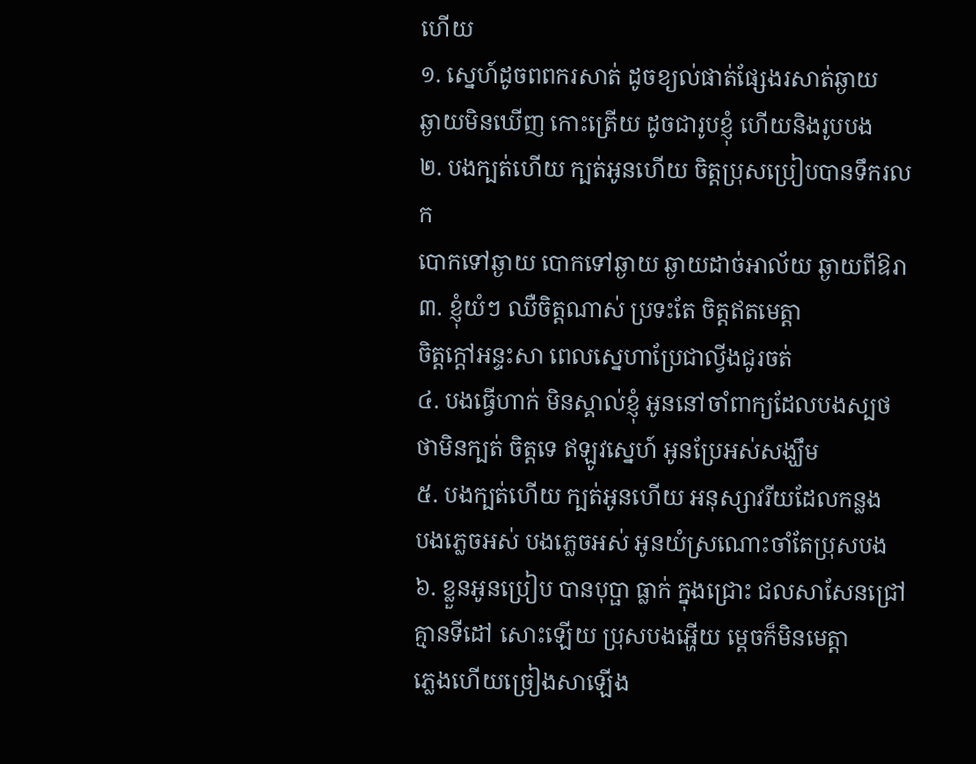ហើយ
១. ស្នេហ៍ដូចពពករសាត់ ដូចខ្យល់ផាត់ផ្សែងរសាត់ឆ្ងាយ
ឆ្ងាយមិនឃើញ កោះត្រើយ ដូចជារូបខ្ញុំ ហើយនិងរូបបង
២. បងក្បត់ហើយ ក្បត់អូនហើយ ចិត្តប្រុសប្រៀបបានទឹករលក
បោកទៅឆ្ងាយ បោកទៅឆ្ងាយ ឆ្ងាយដាច់អាល័យ ឆ្ងាយពីឱរា
៣. ខ្ញុំយំៗ ឈឺចិត្តណាស់ ប្រទះតែ ចិត្តឥតមេត្តា
ចិត្តក្ដៅអន្ទះសា ពេលស្នេហាប្រែជាល្វីងជូរចត់
៤. បងធ្វើហាក់ មិនស្គាល់ខ្ញុំ អូននៅចាំពាក្យដែលបងស្បថ
ថាមិនក្បត់ ចិត្តទេ ឥឡូវស្នេហ៍ អូនប្រែអស់សង្ឃឹម
៥. បងក្បត់ហើយ ក្បត់អូនហើយ អនុស្សាវរីយដែលកន្លង
បងភ្លេចអស់ បងភ្លេចអស់ អូនយំស្រណោះចាំតែប្រុសបង
៦. ខ្លួនអូនប្រៀប បានបុប្ផា ធ្លាក់ ក្នុងជ្រោះ ជលសាសែនជ្រៅ
គ្មានទីដៅ សោះឡើយ ប្រុសបងអ្ហើយ ម្ដេចក៏មិនមេត្តា
ភ្លេងហើយច្រៀងសាឡើង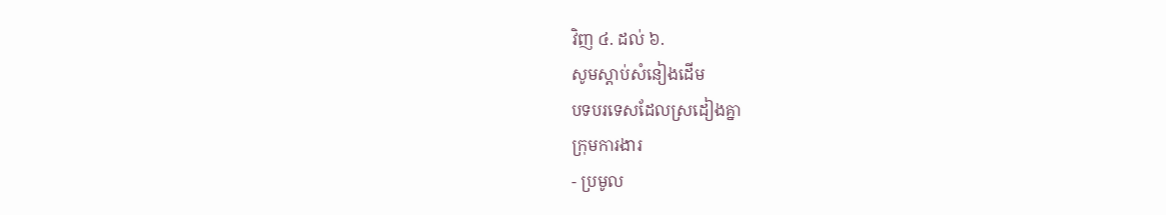វិញ ៤. ដល់ ៦.
សូមស្ដាប់សំនៀងដើម
បទបរទេសដែលស្រដៀងគ្នា
ក្រុមការងារ
- ប្រមូល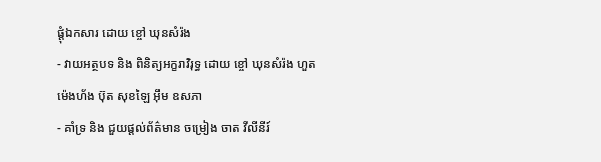ផ្ដុំឯកសារ ដោយ ខ្ចៅ ឃុនសំរ៉ង
- វាយអត្ថបទ និង ពិនិត្យអក្ខរាវិរុទ្ធ ដោយ ខ្ចៅ ឃុនសំរ៉ង ហួត ម៉េងហ័ង ប៊ុត សុខឡៃ អ៊ឹម ឧសភា
- គាំទ្រ និង ជួយផ្ដល់ព័ត៌មាន ចម្រៀង ចាត វីលីនីរ៍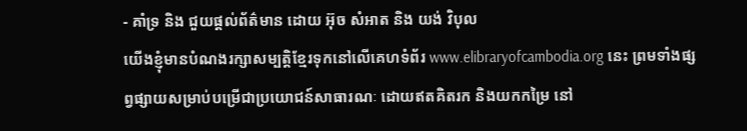- គាំទ្រ និង ជួយផ្ដល់ព័ត៌មាន ដោយ អ៊ុច សំអាត និង យង់ វិបុល
យើងខ្ញុំមានបំណងរក្សាសម្បត្តិខ្មែរទុកនៅលើគេហទំព័រ www.elibraryofcambodia.org នេះ ព្រមទាំងផ្សព្វផ្សាយសម្រាប់បម្រើជាប្រយោជន៍សាធារណៈ ដោយឥតគិតរក និងយកកម្រៃ នៅ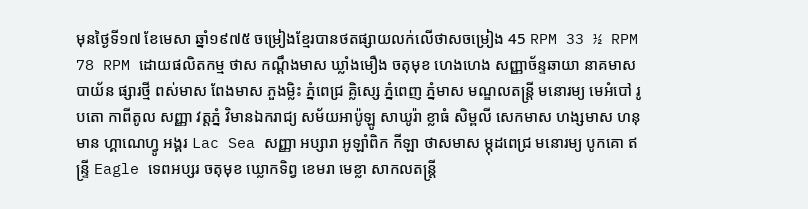មុនថ្ងៃទី១៧ ខែមេសា ឆ្នាំ១៩៧៥ ចម្រៀងខ្មែរបានថតផ្សាយលក់លើថាសចម្រៀង 45 RPM 33 ½ RPM 78 RPM ដោយផលិតកម្ម ថាស កណ្ដឹងមាស ឃ្លាំងមឿង ចតុមុខ ហេងហេង សញ្ញាច័ន្ទឆាយា នាគមាស បាយ័ន ផ្សារថ្មី ពស់មាស ពែងមាស ភួងម្លិះ ភ្នំពេជ្រ គ្លិស្សេ ភ្នំពេញ ភ្នំមាស មណ្ឌលតន្រ្តី មនោរម្យ មេអំបៅ រូបតោ កាពីតូល សញ្ញា វត្តភ្នំ វិមានឯករាជ្យ សម័យអាប៉ូឡូ សាឃូរ៉ា ខ្លាធំ សិម្ពលី សេកមាស ហង្សមាស ហនុមាន ហ្គាណេហ្វូ អង្គរ Lac Sea សញ្ញា អប្សារា អូឡាំពិក កីឡា ថាសមាស ម្កុដពេជ្រ មនោរម្យ បូកគោ ឥន្ទ្រី Eagle ទេពអប្សរ ចតុមុខ ឃ្លោកទិព្វ ខេមរា មេខ្លា សាកលតន្ត្រី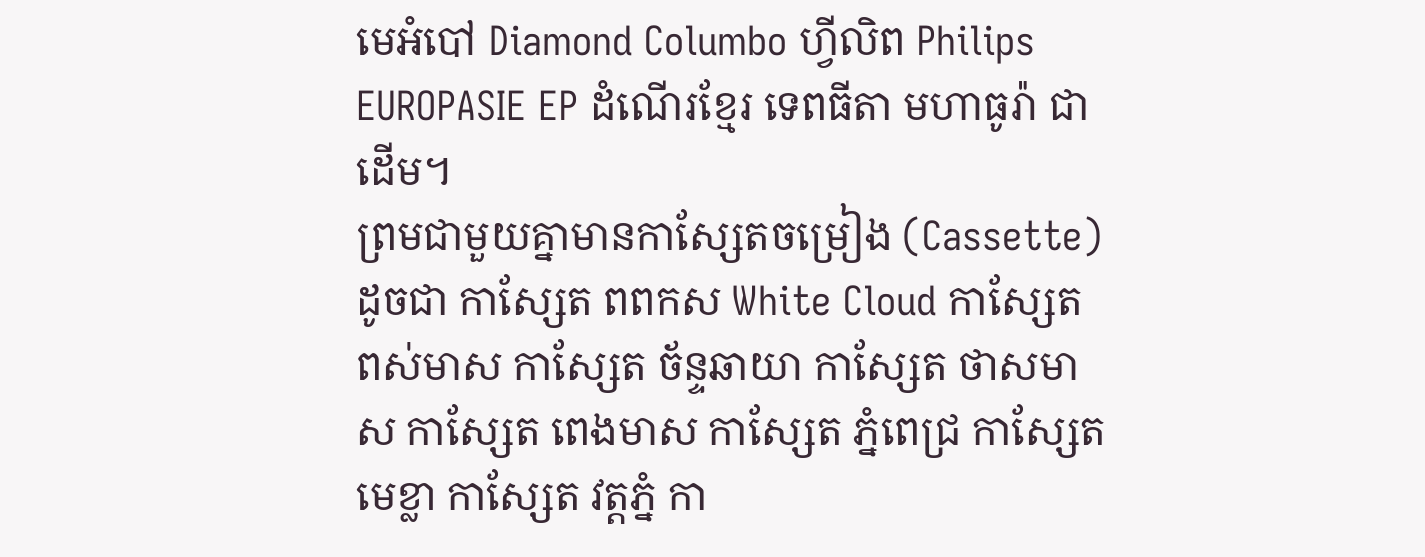មេអំបៅ Diamond Columbo ហ្វីលិព Philips EUROPASIE EP ដំណើរខ្មែរ ទេពធីតា មហាធូរ៉ា ជាដើម។
ព្រមជាមួយគ្នាមានកាសែ្សតចម្រៀង (Cassette) ដូចជា កាស្សែត ពពកស White Cloud កាស្សែត ពស់មាស កាស្សែត ច័ន្ទឆាយា កាស្សែត ថាសមាស កាស្សែត ពេងមាស កាស្សែត ភ្នំពេជ្រ កាស្សែត មេខ្លា កាស្សែត វត្តភ្នំ កា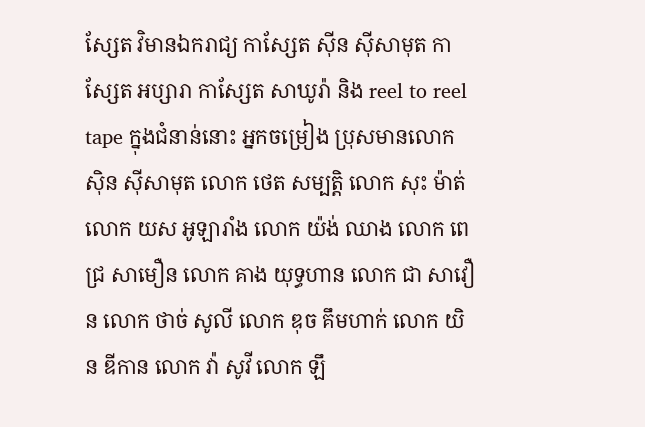ស្សែត វិមានឯករាជ្យ កាស្សែត ស៊ីន ស៊ីសាមុត កាស្សែត អប្សារា កាស្សែត សាឃូរ៉ា និង reel to reel tape ក្នុងជំនាន់នោះ អ្នកចម្រៀង ប្រុសមានលោក ស៊ិន ស៊ីសាមុត លោក ថេត សម្បត្តិ លោក សុះ ម៉ាត់ លោក យស អូឡារាំង លោក យ៉ង់ ឈាង លោក ពេជ្រ សាមឿន លោក គាង យុទ្ធហាន លោក ជា សាវឿន លោក ថាច់ សូលី លោក ឌុច គឹមហាក់ លោក យិន ឌីកាន លោក វ៉ា សូវី លោក ឡឹ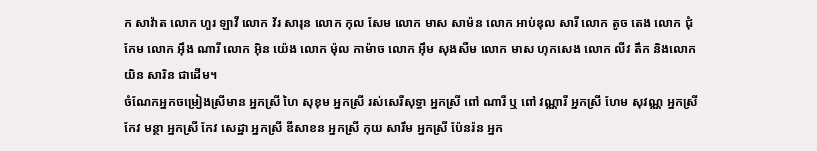ក សាវ៉ាត លោក ហួរ ឡាវី លោក វ័រ សារុន លោក កុល សែម លោក មាស សាម៉ន លោក អាប់ឌុល សារី លោក តូច តេង លោក ជុំ កែម លោក អ៊ឹង ណារី លោក អ៊ិន យ៉េង លោក ម៉ុល កាម៉ាច លោក អ៊ឹម សុងសឺម លោក មាស ហុកសេង លោក លីវ តឹក និងលោក យិន សារិន ជាដើម។
ចំណែកអ្នកចម្រៀងស្រីមាន អ្នកស្រី ហៃ សុខុម អ្នកស្រី រស់សេរីសុទ្ធា អ្នកស្រី ពៅ ណារី ឬ ពៅ វណ្ណារី អ្នកស្រី ហែម សុវណ្ណ អ្នកស្រី កែវ មន្ថា អ្នកស្រី កែវ សេដ្ឋា អ្នកស្រី ឌីសាខន អ្នកស្រី កុយ សារឹម អ្នកស្រី ប៉ែនរ៉ន អ្នក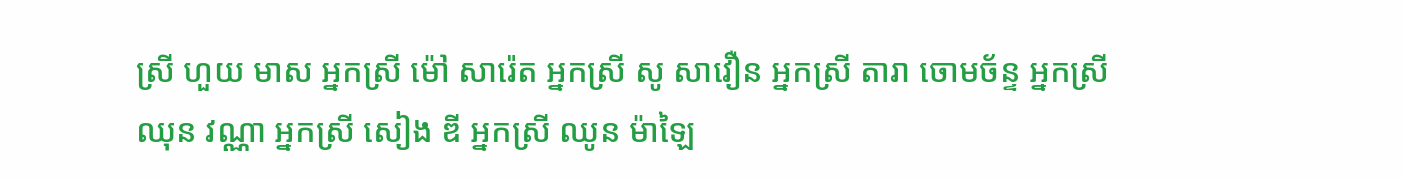ស្រី ហួយ មាស អ្នកស្រី ម៉ៅ សារ៉េត អ្នកស្រី សូ សាវឿន អ្នកស្រី តារា ចោមច័ន្ទ អ្នកស្រី ឈុន វណ្ណា អ្នកស្រី សៀង ឌី អ្នកស្រី ឈូន ម៉ាឡៃ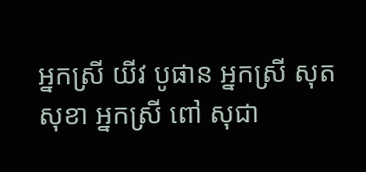អ្នកស្រី យីវ បូផាន អ្នកស្រី សុត សុខា អ្នកស្រី ពៅ សុជា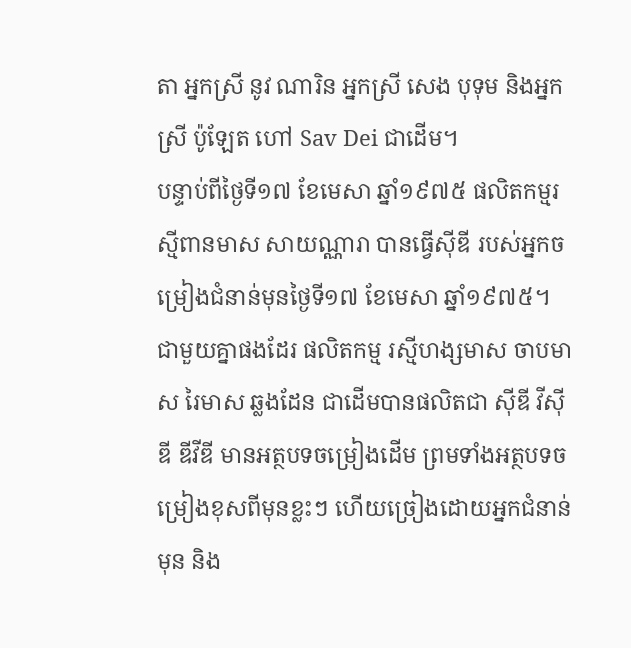តា អ្នកស្រី នូវ ណារិន អ្នកស្រី សេង បុទុម និងអ្នកស្រី ប៉ូឡែត ហៅ Sav Dei ជាដើម។
បន្ទាប់ពីថ្ងៃទី១៧ ខែមេសា ឆ្នាំ១៩៧៥ ផលិតកម្មរស្មីពានមាស សាយណ្ណារា បានធ្វើស៊ីឌី របស់អ្នកចម្រៀងជំនាន់មុនថ្ងៃទី១៧ ខែមេសា ឆ្នាំ១៩៧៥។ ជាមួយគ្នាផងដែរ ផលិតកម្ម រស្មីហង្សមាស ចាបមាស រៃមាស ឆ្លងដែន ជាដើមបានផលិតជា ស៊ីឌី វីស៊ីឌី ឌីវីឌី មានអត្ថបទចម្រៀងដើម ព្រមទាំងអត្ថបទចម្រៀងខុសពីមុនខ្លះៗ ហើយច្រៀងដោយអ្នកជំនាន់មុន និង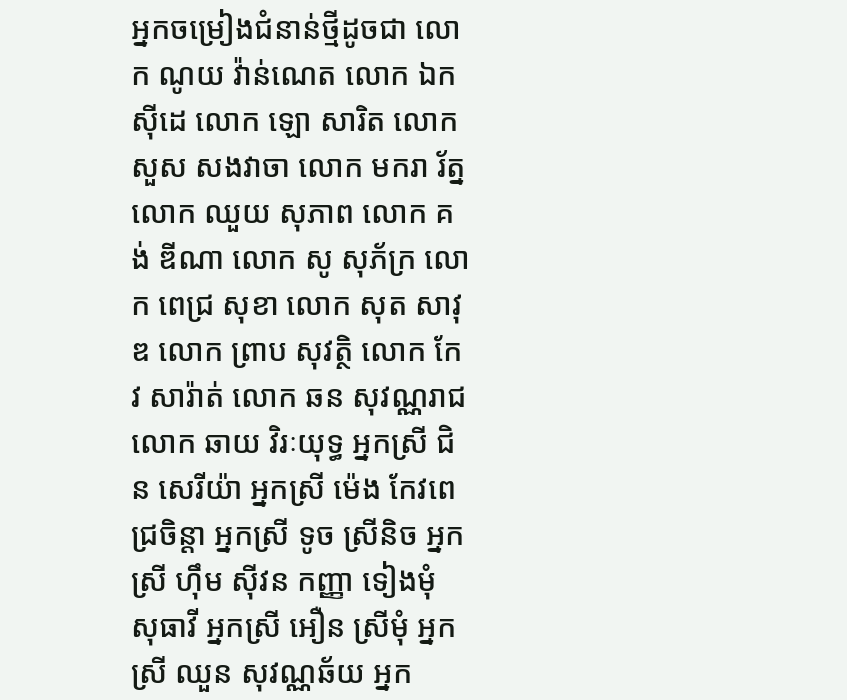អ្នកចម្រៀងជំនាន់ថ្មីដូចជា លោក ណូយ វ៉ាន់ណេត លោក ឯក ស៊ីដេ លោក ឡោ សារិត លោក សួស សងវាចា លោក មករា រ័ត្ន លោក ឈួយ សុភាព លោក គង់ ឌីណា លោក សូ សុភ័ក្រ លោក ពេជ្រ សុខា លោក សុត សាវុឌ លោក ព្រាប សុវត្ថិ លោក កែវ សារ៉ាត់ លោក ឆន សុវណ្ណរាជ លោក ឆាយ វិរៈយុទ្ធ អ្នកស្រី ជិន សេរីយ៉ា អ្នកស្រី ម៉េង កែវពេជ្រចិន្តា អ្នកស្រី ទូច ស្រីនិច អ្នកស្រី ហ៊ឹម ស៊ីវន កញ្ញា ទៀងមុំ សុធាវី អ្នកស្រី អឿន ស្រីមុំ អ្នកស្រី ឈួន សុវណ្ណឆ័យ អ្នក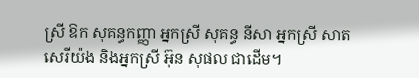ស្រី ឱក សុគន្ធកញ្ញា អ្នកស្រី សុគន្ធ នីសា អ្នកស្រី សាត សេរីយ៉ង និងអ្នកស្រី អ៊ុន សុផល ជាដើម។